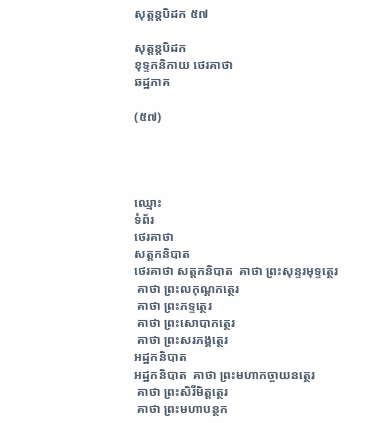សុត្តន្តបិដក ៥៧

សុត្តន្តបិដក
ខុទ្ទកនិកាយ ថេរគាថា
ឆដ្ឋភាគ

(៥៧)




ឈ្មោះ
ទំព័រ
ថេរគាថា
សត្តកនិបាត
ថេរគាថា សត្តកនិបាត  គាថា ព្រះសុន្ទរមុទ្ទត្ថេរ
 គាថា ព្រះលកុណ្តកត្ថេរ
 គាថា ព្រះភទ្ទត្ថេរ
 គាថា ព្រះសោបាកត្ថេរ
 គាថា ព្រះសរភង្គត្ថេរ
អដ្ឋកនិបាត
អដ្ឋកនិបាត  គាថា ព្រះមហាកច្ចាយនត្ថេរ
 គាថា ព្រះសិរីមិត្តត្ថេរ
 គាថា ព្រះមហាបន្ថក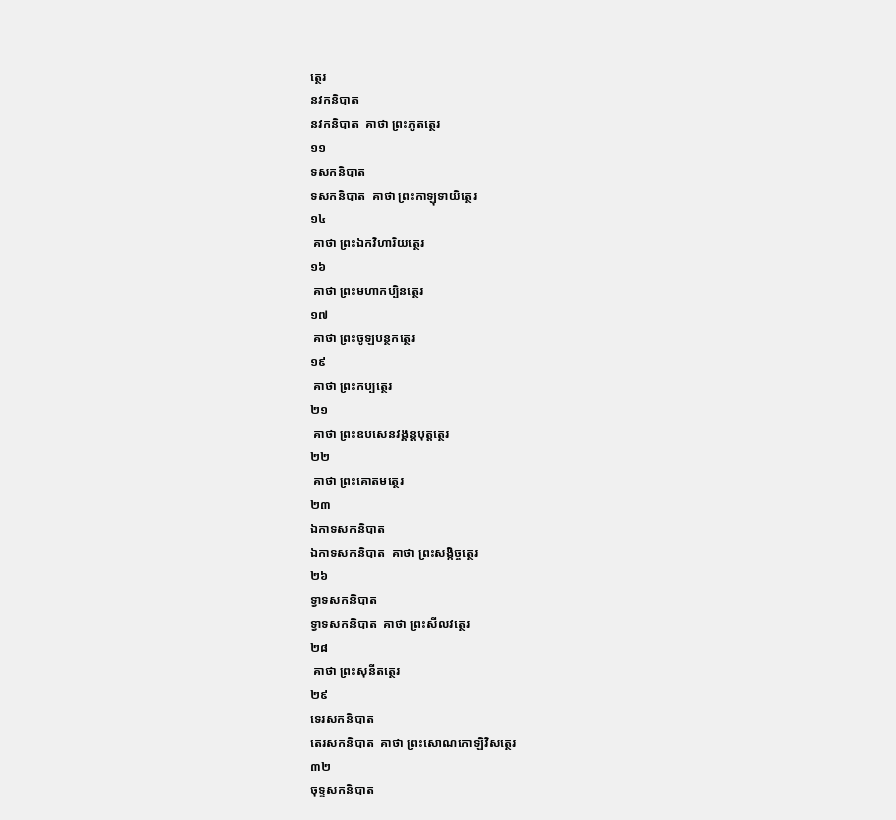ត្ថេរ
នវកនិបាត
នវកនិបាត  គាថា ព្រះភូតត្ថេរ
១១
ទសកនិបាត
ទសកនិបាត  គាថា ព្រះកាឡុទាយិត្ថេរ
១៤
 គាថា ព្រះឯកវិហារិយត្ថេរ
១៦
 គាថា ព្រះមហាកប្បិនត្ថេរ
១៧
 គាថា ព្រះចូឡបន្ថកត្ថេរ
១៩
 គាថា ព្រះកប្បត្ថេរ
២១
 គាថា ព្រះឧបសេនវង្គន្តបុត្តត្ថេរ
២២
 គាថា ព្រះគោតមត្ថេរ
២៣
ឯកាទសកនិបាត
ឯកាទសកនិបាត  គាថា ព្រះសង្កិច្ចត្ថេរ
២៦
ទ្វាទសកនិបាត
ទ្វាទសកនិបាត  គាថា ព្រះសីលវត្ថេរ
២៨
 គាថា ព្រះសុនីតត្ថេរ
២៩
ទេរសកនិបាត
តេរសកនិបាត  គាថា ព្រះសោណកោឡិវិសត្ថេរ
៣២
ចុទ្ទសកនិបាត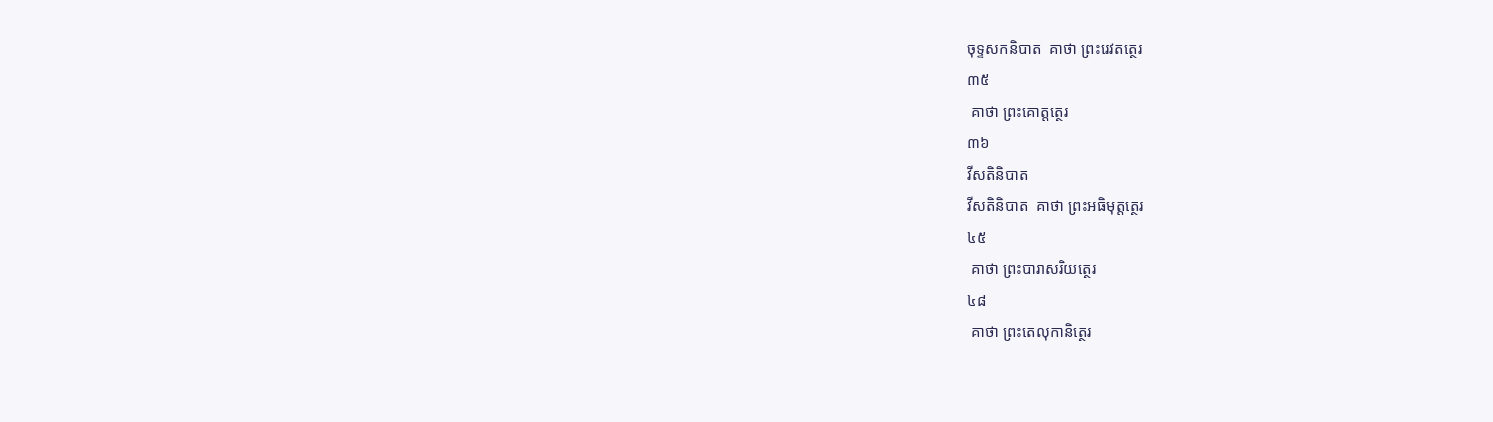ចុទ្ទសកនិបាត  គាថា ព្រះរេវតត្ថេរ
៣៥
 គាថា ព្រះគោត្តត្ថេរ
៣៦
វីសតិនិបាត
វីសតិនិបាត  គាថា ព្រះអធិមុត្តត្ថេរ
៤៥
 គាថា ព្រះបារាសរិយត្ថេរ
៤៨
 គាថា ព្រះតេលុកានិត្ថេរ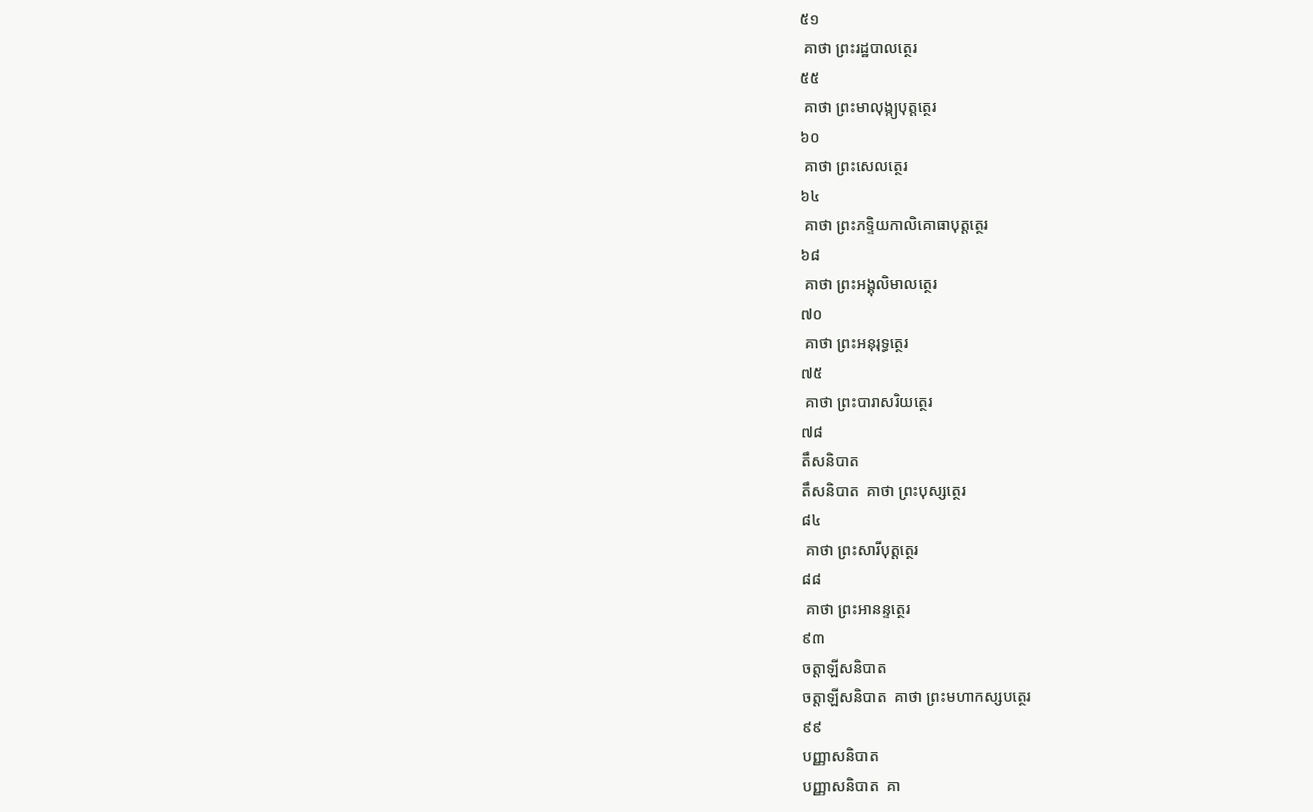៥១
 គាថា ព្រះរដ្ឋបាលត្ថេរ
៥៥
 គាថា ព្រះមាលុង្ក្យបុត្តត្ថេរ
៦០
 គាថា ព្រះសេលត្ថេរ
៦៤
 គាថា ព្រះភទ្ទិយកាលិគោធាបុត្តត្ថេរ
៦៨
 គាថា ព្រះអង្គុលិមាលត្ថេរ
៧០
 គាថា ព្រះអនុរុទ្ធត្ថេរ
៧៥
 គាថា ព្រះបារាសរិយត្ថេរ
៧៨
តឹសនិបាត
តឹសនិបាត  គាថា ព្រះបុស្សត្ថេរ
៨៤
 គាថា ព្រះសារីបុត្តត្ថេរ
៨៨
 គាថា ព្រះអានន្ទត្ថេរ
៩៣
ចត្តាឡីសនិបាត
ចត្តាឡីសនិបាត  គាថា ព្រះមហាកស្សបត្ថេរ
៩៩
បញ្ញាសនិបាត
បញ្ញាសនិបាត  គា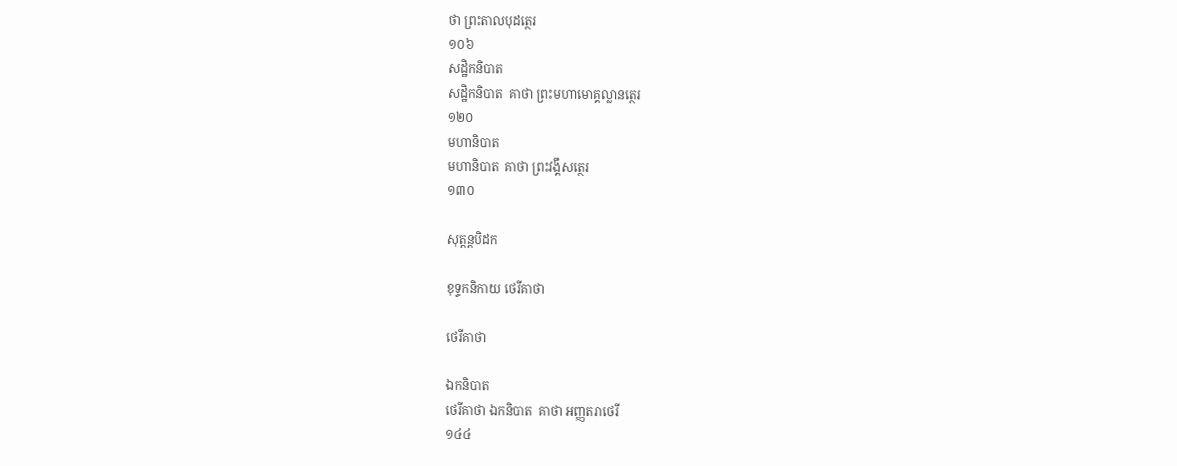ថា ព្រះតាលបុដត្ថេរ
១០៦
សដ្ឋិកនិបាត
សដ្ឋិកនិបាត  គាថា ព្រះមហាមោគ្គល្លានត្ថេរ
១២០
មហានិបាត
មហានិបាត  គាថា ព្រះវង្គឹសត្ថេរ
១៣០

សុត្តន្តបិដក

ខុទ្ទកនិកាយ ថេរីគាថា

ថេរីគាថា

ឯកនិបាត
ថេរីគាថា ឯកនិបាត  គាថា អញ្ញតរាថេរី
១៤៤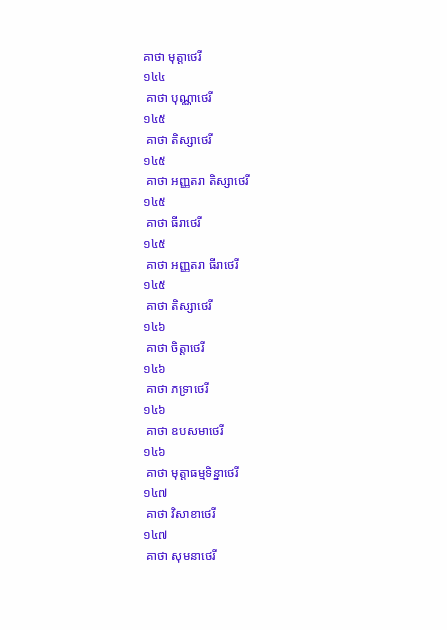គាថា មុត្តាថេរី
១៤៤
 គាថា បុណ្ណាថេរី
១៤៥
 គាថា តិស្សាថេរី
១៤៥
 គាថា អញ្ញតរា តិស្សាថេរី
១៤៥
 គាថា ធីរាថេរី
១៤៥
 គាថា អញ្ញតរា ធីរាថេរី
១៤៥
 គាថា តិស្សាថេរី
១៤៦
 គាថា ចិត្តាថេរី
១៤៦
 គាថា ភទ្រាថេរី
១៤៦
 គាថា ឧបសមាថេរី
១៤៦
 គាថា មុត្តាធម្មទិន្នាថេរី
១៤៧
 គាថា វិសាខាថេរី
១៤៧
 គាថា សុមនាថេរី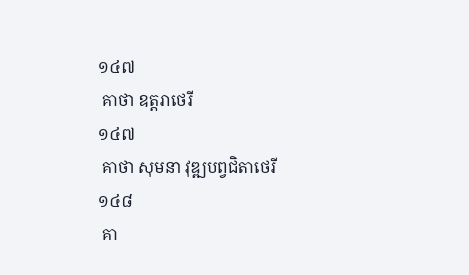១៤៧
 គាថា ឧត្តរាថេរី
១៤៧
 គាថា សុមនា វុឌ្ឍបព្វជិតាថេរី
១៤៨
 គា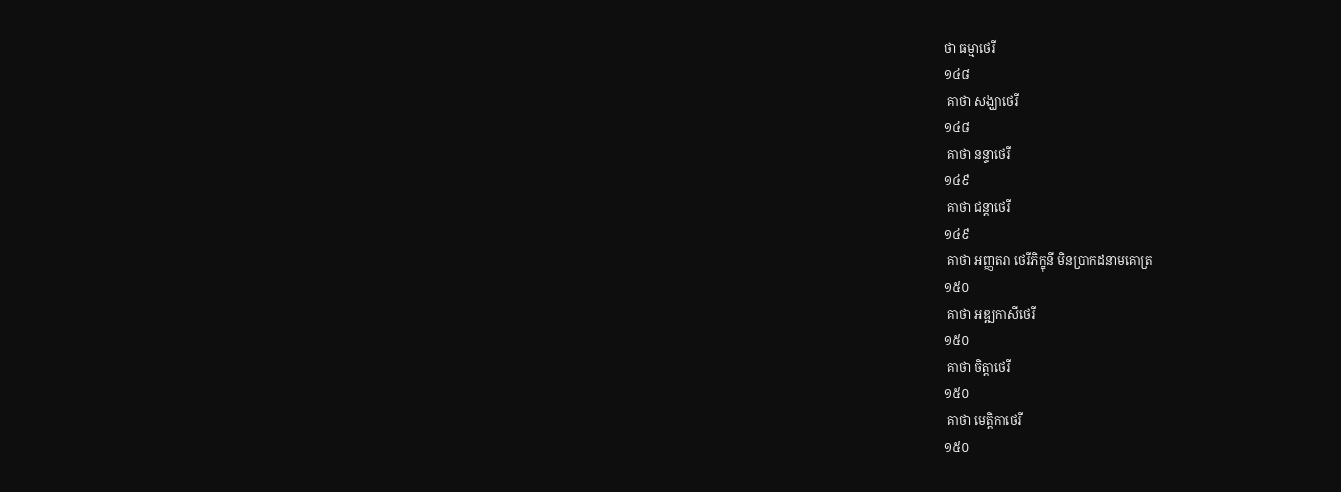ថា ធម្មាថេរី
១៤៨
 គាថា សង្ឃាថេរី
១៤៨
 គាថា នន្ទាថេរី
១៤៩
 គាថា ជន្តាថេរី
១៤៩
 គាថា អញ្ញតរា ថេរីភិក្ខុនី មិនប្រាកដនាមគោត្រ
១៥០
 គាថា អឌ្ឍកាសីថេរី
១៥០
 គាថា ចិត្តាថេរី
១៥០
 គាថា មេត្តិកាថេរី
១៥០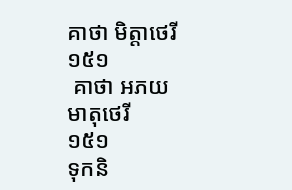គាថា មិត្តាថេរី
១៥១
 គាថា អភយមាតុថេរី
១៥១
ទុកនិ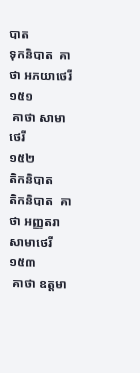បាត
ទុកនិបាត  គាថា អភយាថេរី
១៥១
 គាថា សាមាថេរី
១៥២
តិកនិបាត
តិកនិបាត  គាថា អញ្ញតរា សាមាថេរី
១៥៣
 គាថា ឧត្តមា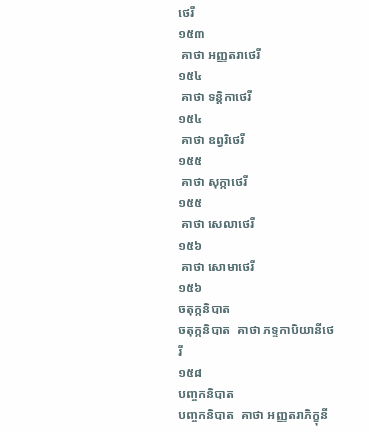ថេរី
១៥៣
 គាថា អញ្ញតរាថេរី
១៥៤
 គាថា ទន្តិកាថេរី
១៥៤
 គាថា ឧព្វរិថេរី
១៥៥
 គាថា សុក្កាថេរី
១៥៥
 គាថា សេលាថេរី
១៥៦
 គាថា សោមាថេរី
១៥៦
ចតុក្កនិបាត
ចតុក្កនិបាត  គាថា ភទ្ទកាបិយានីថេរី
១៥៨
បញ្ចកនិបាត
បញ្ចកនិបាត  គាថា អញ្ញតរាភិក្ខុនី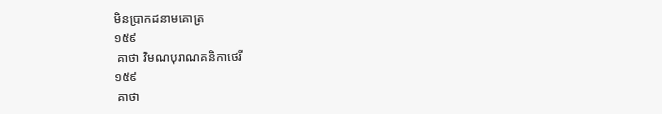មិនប្រាកដនាមគោត្រ
១៥៩
 គាថា វិមណបុរាណគនិកាថេរី
១៥៩
 គាថា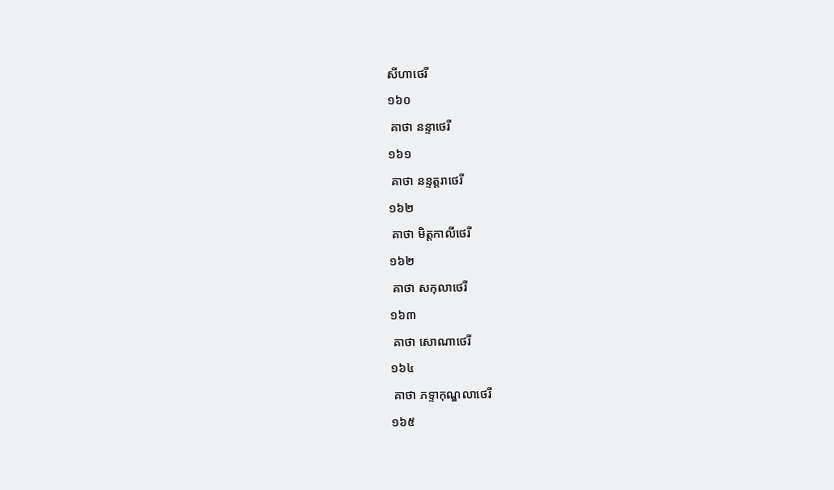សីហាថេរី
១៦០
 គាថា នន្ទាថេរី
១៦១
 គាថា នន្ទត្តរាថេរី
១៦២
 គាថា មិត្តកាលីថេរី
១៦២
 គាថា សកុលាថេរី
១៦៣
 គាថា សោណាថេរី
១៦៤
 គាថា ភទ្ទាកុណ្ឌលាថេរី
១៦៥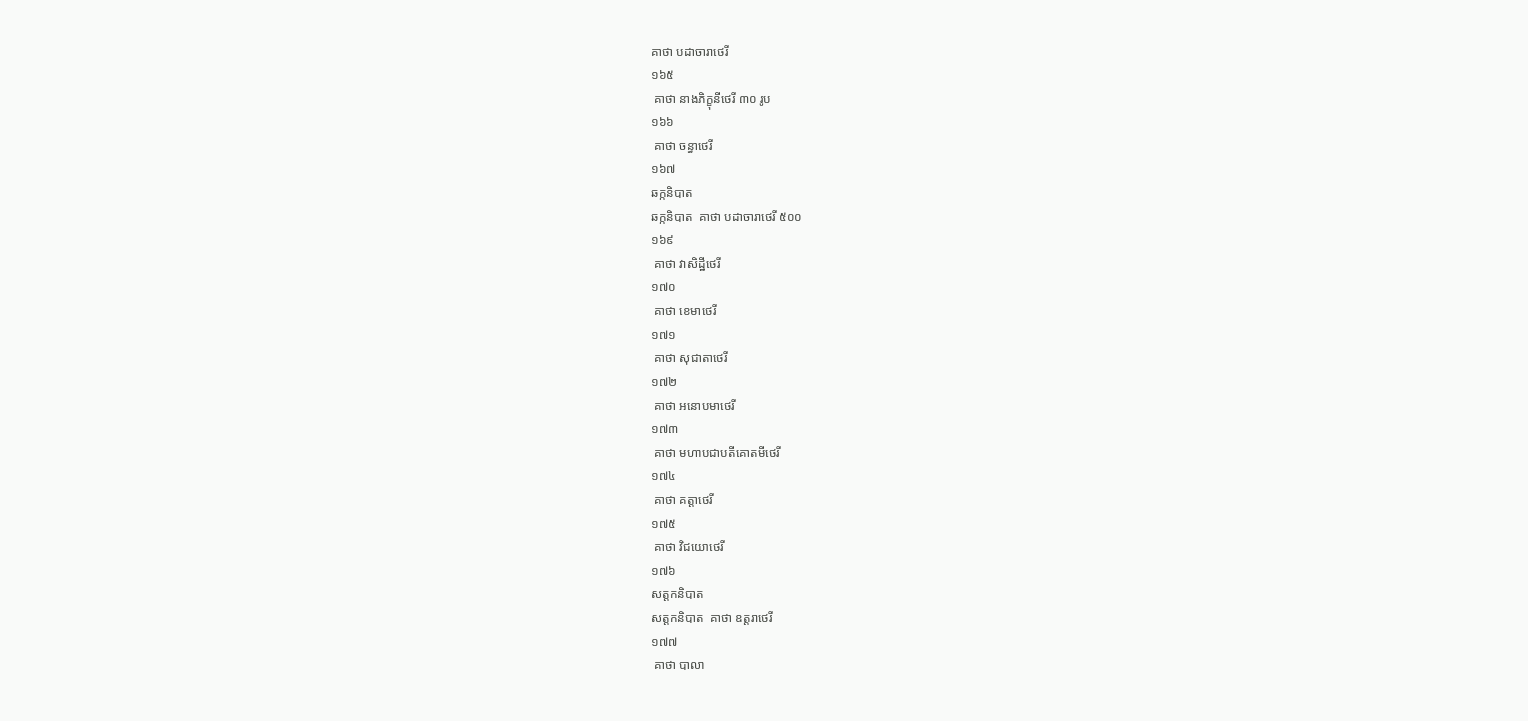គាថា បដាចារាថេរី
១៦៥
 គាថា នាងភិក្ខុនីថេរី ៣០ រូប
១៦៦
 គាថា ចន្ធាថេរី
១៦៧
ឆក្កនិបាត
ឆក្កនិបាត  គាថា បដាចារាថេរី ៥០០
១៦៩
 គាថា វាសិដ្ឋីថេរី
១៧០
 គាថា ខេមាថេរី
១៧១
 គាថា សុជាតាថេរី
១៧២
 គាថា អនោបមាថេរី
១៧៣
 គាថា មហាបជាបតីគោតមីថេរី
១៧៤
 គាថា គត្តាថេរី
១៧៥
 គាថា វិជយោថេរី
១៧៦
សត្តកនិបាត
សត្តកនិបាត  គាថា ឧត្តរាថេរី
១៧៧
 គាថា បាលា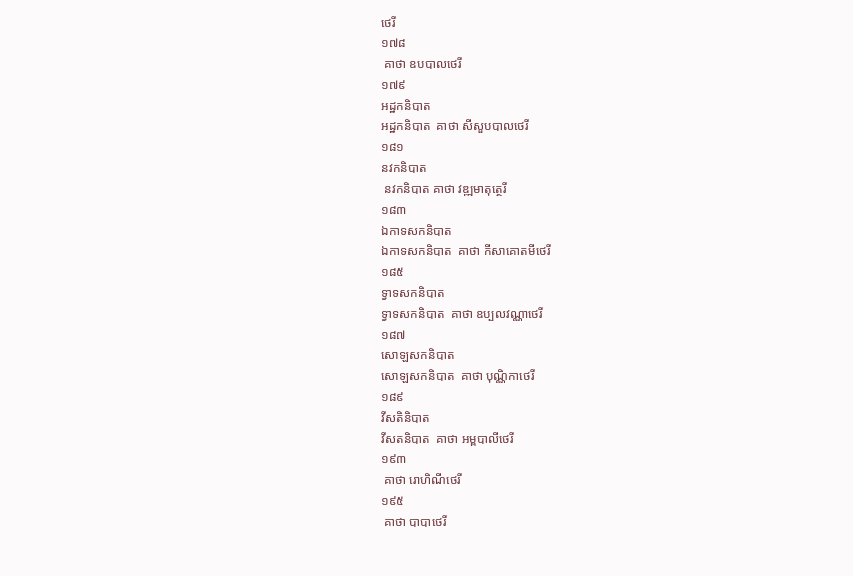ថេរី
១៧៨
 គាថា ឧបបាលថេរី
១៧៩
អដ្ឋកនិបាត
អដ្ឋកនិបាត  គាថា សីសួបបាលថេរី
១៨១
នវកនិបាត
 នវកនិបាត គាថា វឌ្ឍមាតុត្ថេរី
១៨៣
ឯកាទសកនិបាត
ឯកាទសកនិបាត  គាថា កីសាគោតមីថេរី
១៨៥
ទ្វាទសកនិបាត
ទ្វាទសកនិបាត  គាថា ឧប្បលវណ្ណាថេរី
១៨៧
សោឡសកនិបាត
សោឡសកនិបាត  គាថា បុណ្ណិកាថេរី
១៨៩
វីសតិនិបាត
វីសតនិបាត  គាថា អម្ពបាលីថេរី
១៩៣
 គាថា រោហិណីថេរី
១៩៥
 គាថា បាបាថេរី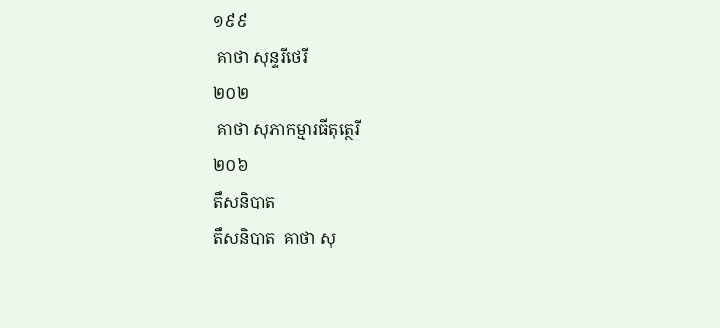១៩៩
 គាថា សុន្ទរីថេរី
២០២
 គាថា សុភាកម្មារធីតុត្ថេរី
២០៦
តឹសនិបាត
តឹសនិបាត  គាថា សុ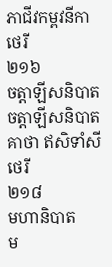ភាជីវកម្ពវនីកាថេរី
២១៦
ចត្តាឡីសនិបាត
ចត្តាឡីសនិបាត  គាថា ឥសិទាំសីថេរី
២១៨
មហានិបាត
ម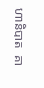ហានិបាត  គា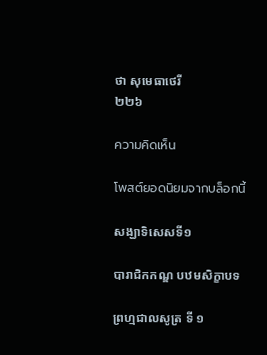ថា សុមេធាថេរី
២២៦

ความคิดเห็น

โพสต์ยอดนิยมจากบล็อกนี้

សង្ឃាទិសេសទី១

បារាជិកកណ្ឌ បឋមសិក្ខាបទ

ព្រហ្មជាលសូត្រ ទី ១